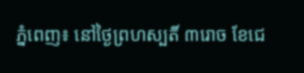ភ្នំពេញ៖ នៅថ្ងៃព្រហស្បតិ៍ ៣រោច ខែជេ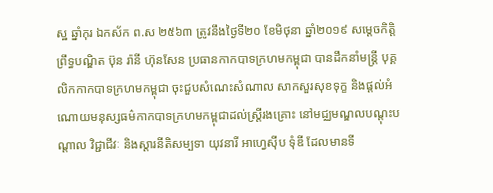ស្ឋ ឆ្នាំកុរ ឯកស័ក ព.ស ២៥៦៣ ត្រូវនឹងថ្ងៃទី២០ ខែមិថុនា ឆ្នាំ២០១៩ សម្តេចកិត្តិព្រឹទ្ធបណ្ឌិត ប៊ុន រ៉ានី ហ៊ុនសែន ប្រធានកាកបាទក្រហមកម្ពុជា បានដឹកនាំមន្ត្រី បុគ្គលិកកាកបាទក្រហមកម្ពុជា ចុះជួបសំណេះសំណាល សាកសួរសុខទុក្ខ និងផ្តល់អំណោយមនុស្សធម៌កាកបាទក្រហមកម្ពុជាដល់ស្ត្រីរងគ្រោះ នៅមជ្ឈមណ្ឌលបណ្តុះបណ្តាល វិជ្ជាជីវៈ និងស្តារនីតិសម្បទា យុវនារី អាហ្វេស៊ីប ទុំឌី ដែលមានទី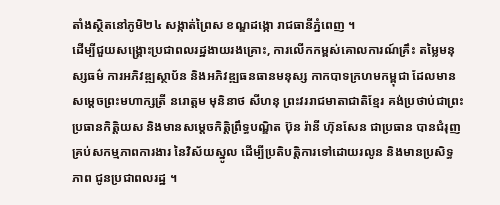តាំងស្ថិតនៅភូមិ២៤ សង្កាត់ព្រៃស ខណ្ឌដង្កោ រាជធានីភ្នំពេញ ។
ដើម្បីជួយសង្គ្រោះប្រជាពលរដ្ឋងាយរងគ្រោះ, ការលើកកម្ពស់គោលការណ៍គ្រឹះ តម្លៃមនុស្សធម៌ ការអភិវឌ្ឍស្ថាប័ន និងអភិវឌ្ឍធនធានមនុស្ស កាកបាទក្រហមកម្ពុជា ដែលមានសម្តេចព្រះមហាក្សត្រី នរោត្តម មុនិនាថ សីហនុ ព្រះវររាជមាតាជាតិខ្មែរ គង់ប្រថាប់ជាព្រះប្រធានកិត្តិយស និងមានសម្តេចកិត្តិព្រឹទ្ធបណ្ឌិត ប៊ុន រ៉ានី ហ៊ុនសែន ជាប្រធាន បានជំរុញគ្រប់សកម្មភាពការងារ នៃវិស័យស្នូល ដើម្បីប្រតិបត្តិការទៅដោយរលូន និងមានប្រសិទ្ធភាព ជូនប្រជាពលរដ្ឋ ។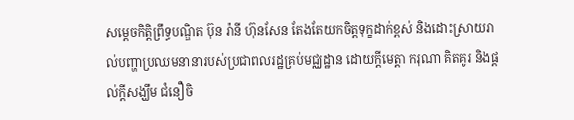សម្ដេចកិត្ដិព្រឹទ្ធបណ្ឌិត ប៊ុន រ៉ានី ហ៊ុនសែន តែងតែយកចិត្ដទុក្ខដាក់ខ្ពស់ និងដោះស្រាយរាល់បញ្ហាប្រឈមនានារបស់ប្រជាពលរដ្ឋគ្រប់មជ្ឈដ្ឋាន ដោយក្តីមេត្តា ករុណា គិតគូរ និងផ្តល់ក្តីសង្ឃឹម ជំនឿចិ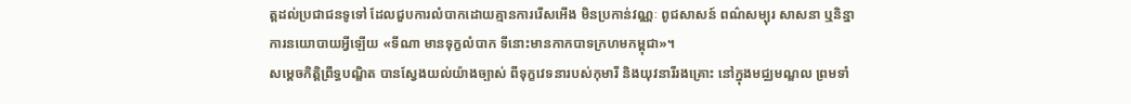ត្តដល់ប្រជាជនទូទៅ ដែលជួបការលំបាកដោយគ្មានការរើសអើង មិនប្រកាន់វណ្ណៈ ពូជសាសន៍ ពណ៌សម្បុរ សាសនា ឬនិន្នាការនយោបាយអ្វីឡើយ «ទីណា មានទុក្ខលំបាក ទីនោះមានកាកបាទក្រហមកម្ពុជា»។
សម្តេចកិត្តិព្រឹទ្ធបណ្ឌិត បានស្វែងយល់យ៉ាងច្បាស់ ពីទុក្ខវេទនារបស់កុមារី និងយុវនារីរងគ្រោះ នៅក្នុងមជ្ឈមណ្ឌល ព្រមទាំ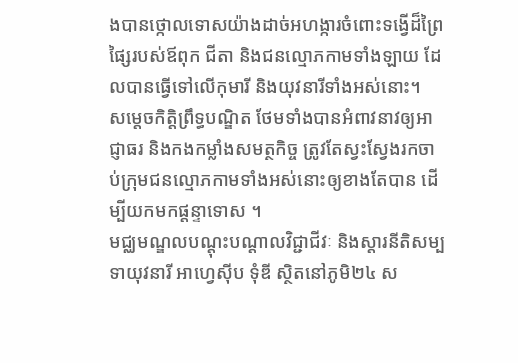ងបានថ្កោលទោសយ៉ាងដាច់អហង្ការចំពោះទង្វើដ៏ព្រៃផ្សៃរបស់ឪពុក ជីតា និងជនល្មោភកាមទាំងឡាយ ដែលបានធ្វើទៅលើកុមារី និងយុវនារីទាំងអស់នោះ។
សម្តេចកិត្តិព្រឹទ្ធបណ្ឌិត ថែមទាំងបានអំពាវនាវឲ្យអាជ្ញាធរ និងកងកម្លាំងសមត្ថកិច្ច ត្រូវតែស្វះស្វែងរកចាប់ក្រុមជនល្មោភកាមទាំងអស់នោះឲ្យខាងតែបាន ដើម្បីយកមកផ្តន្ទាទោស ។
មជ្ឈមណ្ឌលបណ្ដុះបណ្ដាលវិជ្ជាជីវៈ និងស្ដារនីតិសម្បទាយុវនារី អាហ្វេស៊ីប ទុំឌី ស្ថិតនៅភូមិ២៤ ស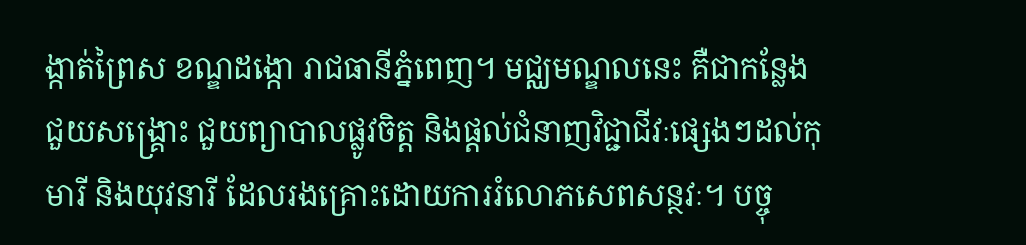ង្កាត់ព្រៃស ខណ្ឌដង្កោ រាជធានីភ្នំពេញ។ មជ្ឈមណ្ឌលនេះ គឺជាកន្លែងជួយសង្គ្រោះ ជួយព្យាបាលផ្លូវចិត្ត និងផ្តល់ជំនាញវិជ្ជាជីវៈផ្សេងៗដល់កុមារី និងយុវនារី ដែលរងគ្រោះដោយការរំលោភសេពសន្ថវៈ។ បច្ចុ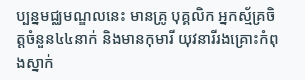ប្បន្នមជ្ឈមណ្ឌលនេះ មានគ្រូ បុគ្គលិក អ្នកស្ម័គ្រចិត្តចំនួន៤៤នាក់ និងមានកុមារី យុវនារីរងគ្រោះកំពុងស្នាក់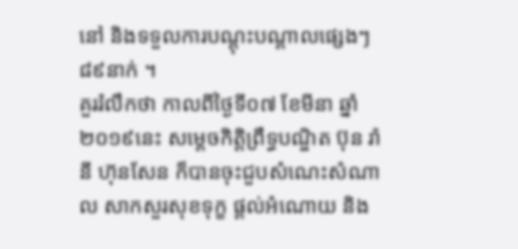នៅ និងទទួលការបណ្តុះបណ្តាលផ្សេងៗ៨៩នាក់ ។
គួររំលឹកថា កាលពីថ្ងៃទី០៧ ខែមីនា ឆ្នាំ២០១៩នេះ សម្ដេចកិត្ដិព្រឹទ្ធបណ្ឌិត ប៊ុន រ៉ានី ហ៊ុនសែន ក៏បានចុះជួបសំណេះសំណាល សាកសួរសុខទុក្ខ ផ្តល់អំណោយ និង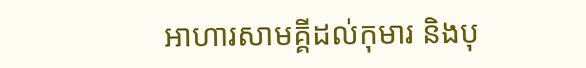អាហារសាមគ្គីដល់កុមារ និងបុ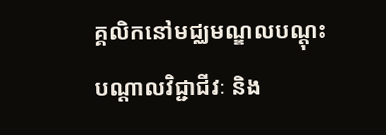គ្គលិកនៅមជ្ឈមណ្ឌលបណ្ដុះបណ្ដាលវិជ្ជាជីវៈ និង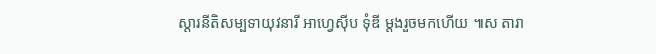ស្ដារនីតិសម្បទាយុវនារី អាហ្វេស៊ីប ទុំឌី ម្តងរួចមកហើយ ៕ស តារា